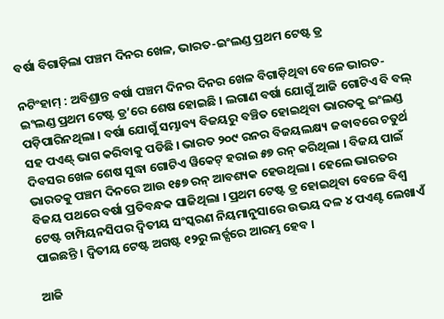ବର୍ଷା ବିଗାଡ଼ିଲା ପଞ୍ଚମ ଦିନର ଖେଳ, ଭାରତ-ଇଂଲଣ୍ଡ ପ୍ରଥମ ଟେଷ୍ଟ ଡ୍ର

ନଟିଂହାମ୍ : ଅବିଶ୍ରାନ୍ତ ବର୍ଷା ପଞ୍ଚମ ଦିନର ଦିନର ଖେଳ ବିଗାଡ଼ିଥିବା ବେଳେ ଭାରତ-ଇଂଲଣ୍ଡ ପ୍ରଥମ ଟେଷ୍ଟ ଡ୍ର’ରେ ଶେଷ ହୋଇଛି । ଲଗାଣ ବର୍ଷା ଯୋଗୁଁ ଆଜି ଗୋଟିଏ ବି ବଲ୍ ପଡ଼ିପାରିନଥିଲା । ବର୍ଷା ଯୋଗୁଁ ସମ୍ଭାବ୍ୟ ବିଜୟରୁ ବଞ୍ଚିତ ହୋଇଥିବା ଭାରତକୁ ଇଂଲଣ୍ଡ ସହ ପଏଣ୍ଟ୍ ଭାଗ କରିବାକୁ ପଡିଛି । ଭାରତ ୨୦୯ ରନର ବିଜୟଲକ୍ଷ୍ୟ ଜବାବରେ ଚତୁର୍ଥ ଦିବସର ଖେଳ ଶେଷ ସୁଦ୍ଧା ଗୋଟିଏ ୱିକେଟ୍ ହରାଇ ୫୭ ରନ୍ କରିଥିଲା । ବିଜୟ ପାଇଁ ଭାରତକୁ ପଞ୍ଚମ ଦିନରେ ଆଉ ୧୫୭ ରନ୍ ଆବଶ୍ୟକ ହେଉଥିଲା । ହେଲେ ଭାରତର ବିଜୟ ପଥରେ ବର୍ଷା ପ୍ରତିବନ୍ଧକ ସାଜିଥିଲା । ପ୍ରଥମ ଟେଷ୍ଟ ଡ୍ର ହୋଇଥିବା ବେଳେ ବିଶ୍ୱ ଟେଷ୍ଟ ଚାମ୍ପିୟନସିପର ଦ୍ୱିତୀୟ ସଂସ୍କରଣ ନିୟମାନୁସାରେ ଉଭୟ ଦଳ ୪ ପଏଣ୍ଟ ଲେଖାଏଁ ପାଇଛନ୍ତି । ଦ୍ୱିତୀୟ ଟେଷ୍ଟ ଅଗଷ୍ଟ ୧୨ରୁ ଲର୍ଡ୍ସରେ ଆରମ୍ଭ ହେବ ।

ଆଜି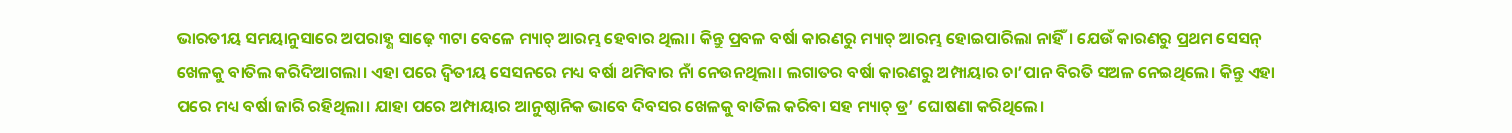ଭାରତୀୟ ସମୟାନୁସାରେ ଅପରାହ୍ଣ ସାଢ଼େ ୩ଟା ବେଳେ ମ୍ୟାଚ୍ ଆରମ୍ଭ ହେବାର ଥିଲା। କିନ୍ତୁ ପ୍ରବଳ ବର୍ଷା କାରଣରୁ ମ୍ୟାଚ୍ ଆରମ୍ଭ ହୋଇପାରିଲା ନାହିଁ। ଯେଉଁ କାରଣରୁ ପ୍ରଥମ ସେସନ୍ ଖେଳକୁ ବାତିଲ କରିଦିଆଗଲା। ଏହା ପରେ ଦ୍ୱିତୀୟ ସେସନରେ ମଧ୍ୟ ବର୍ଷା ଥମିବାର ନାଁ ନେଉନଥିଲା। ଲଗାତର ବର୍ଷା କାରଣରୁ ଅମ୍ପାୟାର ଚା’ପାନ ବିରତି ସଅଳ ନେଇଥିଲେ। କିନ୍ତୁ ଏହା ପରେ ମଧ୍ୟ ବର୍ଷା ଜାରି ରହିଥିଲା। ଯାହା ପରେ ଅମ୍ପାୟାର ଆନୁଷ୍ଠାନିକ ଭାବେ ଦିବସର ଖେଳକୁ ବାତିଲ କରିବା ସହ ମ୍ୟାଚ୍ ଡ୍ର’ ଘୋଷଣା କରିଥିଲେ।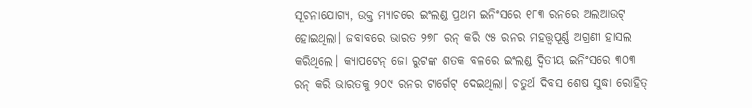ସୂଚନାଯୋଗ୍ୟ, ଉକ୍ତ ମ୍ୟାଚରେ ଇଂଲଣ୍ଡ ପ୍ରଥମ ଇନିଂସରେ ୧୮୩ ରନରେ ଅଲଆଉଟ୍ ହୋଇଥିଲା। ଜବାବରେ ଭାରତ ୨୭୮ ରନ୍ କରି ୯୫ ରନର ମହତ୍ତ୍ୱପୂର୍ଣ୍ଣ ଅଗ୍ରଣୀ ହାସଲ କରିଥିଲେ। କ୍ୟାପଟେନ୍ ଜୋ ରୁଟଙ୍କ ଶତକ ବଳରେ ଇଂଲଣ୍ଡ ଦ୍ୱିତୀୟ ଇନିଂସରେ ୩୦୩ ରନ୍ କରି ଭାରତକୁ ୨୦୯ ରନର ଟାର୍ଗେଟ୍ ଦେଇଥିଲା। ଚତୁର୍ଥ ଦିବସ ଶେଷ ସୁଦ୍ଧା ରୋହିତ୍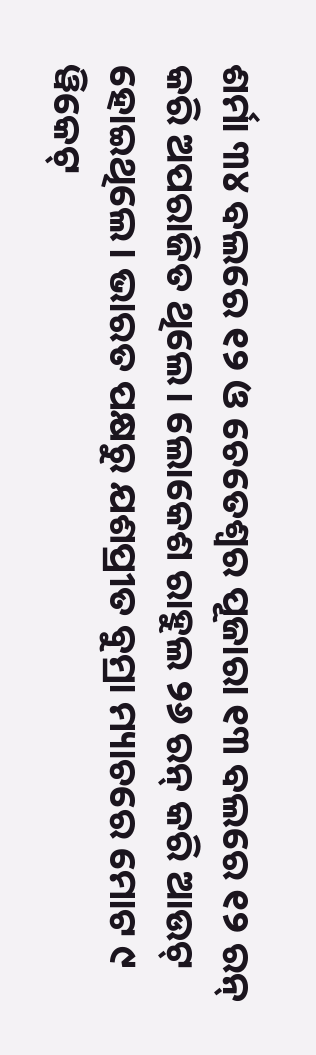ଶର୍ମା ୩୪ ବଲରେ ୧୨ ଓ ଚେତେଶ୍ୱର ପୂଜାରା ୧୩ ବଲରେ ୧୨ ରନ୍ କରି ଅପରାଜିତ ଥିଲେ। ଲୋକେଶ ରାହୁଲ ୨୬ ରନ୍ କରି ଆଉଟ୍ ହୋଇଥିଲେ। ଭାରତ ପକ୍ଷରୁ ଯଶପ୍ରୀତ ବୁମ୍ରା ମ୍ୟାଚରେ ମୋଟ ୯ ୱିକେଟ୍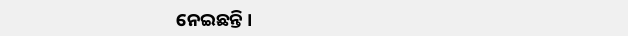ନେଇଛନ୍ତି ।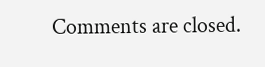Comments are closed.